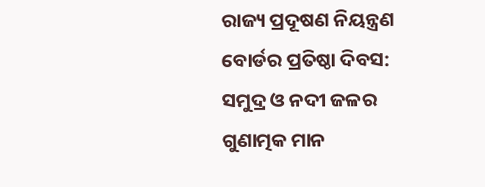ରାଜ୍ୟ ପ୍ରଦୂଷଣ ନିୟନ୍ତ୍ରଣ ବୋର୍ଡର ପ୍ରତିଷ୍ଠା ଦିବସ: ସମୁଦ୍ର ଓ ନଦୀ ଜଳର ଗୁଣାତ୍ମକ ମାନ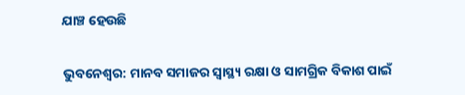ଯାଞ୍ଚ ହେଉଛି

ଭୁବନେଶ୍ୱର: ମାନବ ସମାଜର ସ୍ୱାସ୍ଥ୍ୟ ରକ୍ଷା ଓ ସାମଗ୍ରିକ ବିକାଶ ପାଇଁ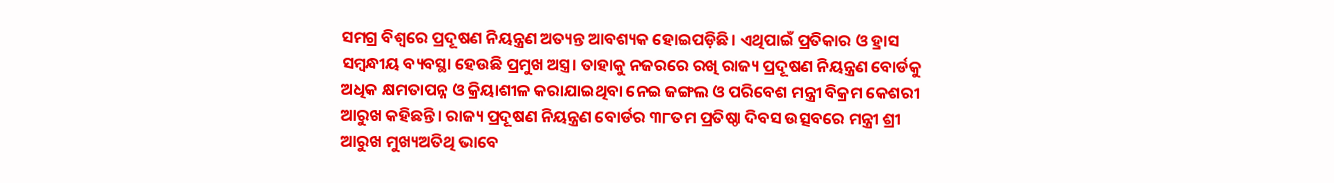ସମଗ୍ର ବିଶ୍ୱରେ ପ୍ରଦୂଷଣ ନିୟନ୍ତ୍ରଣ ଅତ୍ୟନ୍ତ ଆବଶ୍ୟକ ହୋଇପଡ଼ିଛି। ଏଥିପାଇଁ ପ୍ରତିକାର ଓ ହ୍ରାସ ସମ୍ବନ୍ଧୀୟ ବ୍ୟବସ୍ଥା ହେଉଛି ପ୍ରମୁଖ ଅସ୍ତ୍ର। ତାହାକୁ ନଜରରେ ରଖି ରାଜ୍ୟ ପ୍ରଦୂଷଣ ନିୟନ୍ତ୍ରଣ ବୋର୍ଡକୁ ଅଧିକ କ୍ଷମତାପନ୍ନ ଓ କ୍ରିୟାଶୀଳ କରାଯାଇଥିବା ନେଇ ଜଙ୍ଗଲ ଓ ପରିବେଶ ମନ୍ତ୍ରୀ ବିକ୍ରମ କେଶରୀ ଆରୁଖ କହିଛନ୍ତି। ରାଜ୍ୟ ପ୍ରଦୂଷଣ ନିୟନ୍ତ୍ରଣ ବୋର୍ଡର ୩୮ତମ ପ୍ରତିଷ୍ଠା ଦିବସ ଉତ୍ସବରେ ମନ୍ତ୍ରୀ ଶ୍ରୀ ଆରୁଖ ମୁଖ୍ୟଅତିଥି ଭାବେ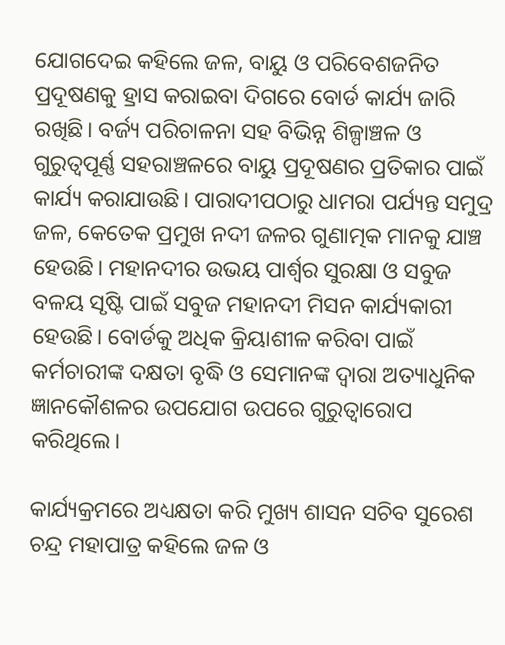ଯୋଗଦେଇ କହିଲେ ଜଳ, ବାୟୁ ଓ ପରିବେଶଜନିତ ପ୍ରଦୂଷଣକୁ ହ୍ରାସ କରାଇବା ଦିଗରେ ବୋର୍ଡ କାର୍ଯ୍ୟ ଜାରି ରଖିଛି। ବର୍ଜ୍ୟ ପରିଚାଳନା ସହ ବିଭିନ୍ନ ଶିଳ୍ପାଞ୍ଚଳ ଓ ଗୁରୁତ୍ୱପୂର୍ଣ୍ଣ ସହରାଞ୍ଚଳରେ ବାୟୁ ପ୍ରଦୂଷଣର ପ୍ରତିକାର ପାଇଁ କାର୍ଯ୍ୟ କରାଯାଉଛି। ପାରାଦୀପଠାରୁ ଧାମରା ପର୍ଯ୍ୟନ୍ତ ସମୁଦ୍ର ଜଳ, କେତେକ ପ୍ରମୁଖ ନଦୀ ଜଳର ଗୁଣାତ୍ମକ ମାନକୁ ଯାଞ୍ଚ ହେଉଛି। ମହାନଦୀର ଉଭୟ ପାର୍ଶ୍ବର ସୁରକ୍ଷା ଓ ସବୁଜ ବଳୟ ସୃଷ୍ଟି ପାଇଁ ସବୁଜ ମହାନଦୀ ମିସନ କାର୍ଯ୍ୟକାରୀ ହେଉଛି। ବୋର୍ଡକୁ ଅଧିକ କ୍ରିୟାଶୀଳ କରିବା ପାଇଁ କର୍ମଚାରୀଙ୍କ ଦକ୍ଷତା ବୃଦ୍ଧି ଓ ସେମାନଙ୍କ ଦ୍ୱାରା ଅତ୍ୟାଧୁନିକ ଜ୍ଞାନକୌଶଳର ଉପଯୋଗ ଉପରେ ଗୁରୁତ୍ୱାରୋପ କରିଥିଲେ।

କାର୍ଯ୍ୟକ୍ରମରେ ଅଧ୍ୟକ୍ଷତା କରି ମୁଖ୍ୟ ଶାସନ ସଚିବ ସୁରେଶ ଚନ୍ଦ୍ର ମହାପାତ୍ର କହିଲେ ଜଳ ଓ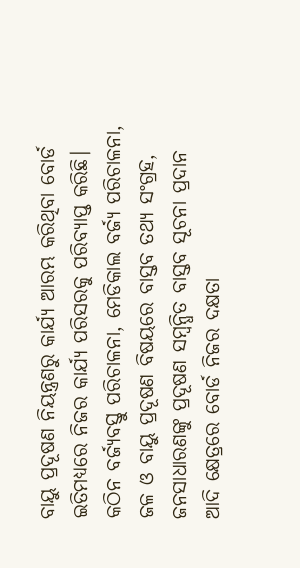ବାୟୁ ପ୍ରଦୂଷଣ ନିୟନ୍ତ୍ରଣରୁ କାର୍ଯ୍ୟ ଆରମ୍ଭ କରିଥିବା ବୋର୍ଡ ଇତିମଧ୍ୟରେ ନିଜର କାର୍ଯ୍ୟ ପରିସରକୁ ପରିବ୍ୟାପ୍ତ କରିଛି। କଠିନ ବର୍ଜ୍ୟବସ୍ତୁ ପରିଚାଳନା, ମେଡିକାଲ ବର୍ଜ୍ୟ ପରିଚାଳନା, ଜଳ ଓ ବାୟୁ ପ୍ରଦୂଷଣ ବିଷୟରେ ବାସ୍ତବ ତଥ୍ୟ ସଂଗ୍ରହ, ଜନସାଧାରଣଙ୍କୁ ପ୍ରଦୂଷଣ ସମ୍ବନ୍ଧିତ ବାସ୍ତବ ସୂଚନା ପ୍ରଦାନ ଆଦି କ୍ଷେତ୍ରରେ ବୋର୍ଡ ନିଜର ଦକ୍ଷତା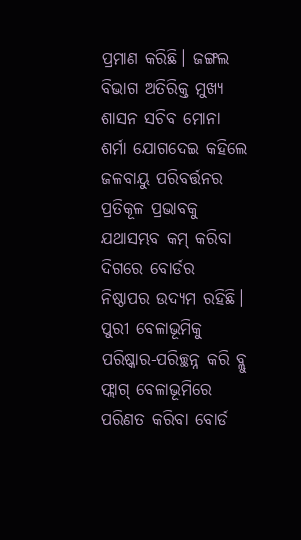ପ୍ରମାଣ କରିଛି। ଜଙ୍ଗଲ ବିଭାଗ ଅତିରିକ୍ତ ମୁଖ୍ୟ ଶାସନ ସଚିବ ମୋନା ଶର୍ମା ଯୋଗଦେଇ କହିଲେ ଜଳବାୟୁ ପରିବର୍ତ୍ତନର ପ୍ରତିକୂଳ ପ୍ରଭାବକୁ ଯଥାସମ୍ଭବ କମ୍‌ କରିବା ଦିଗରେ ବୋର୍ଡର ନିଷ୍ଠାପର ଉଦ୍ୟମ ରହିଛି। ପୁରୀ ବେଳାଭୂମିକୁ ପରିଷ୍କାର-ପରିଚ୍ଛନ୍ନ କରି ବ୍ଲୁ ଫ୍ଲାଗ୍‌ ବେଳାଭୂମିରେ ପରିଣତ କରିବା ବୋର୍ଡ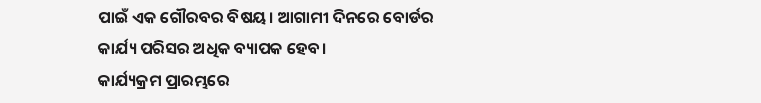ପାଇଁ ଏକ ଗୌରବର ବିଷୟ। ଆଗାମୀ ଦିନରେ ବୋର୍ଡର କାର୍ଯ୍ୟ ପରିସର ଅଧିକ ବ୍ୟାପକ ହେବ।
କାର୍ଯ୍ୟକ୍ରମ ପ୍ରାରମ୍ଭରେ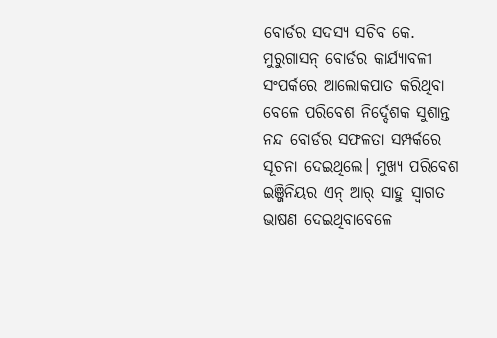ବୋର୍ଡର ସଦସ୍ୟ ସଚିବ କେ. ମୁରୁଗାସନ୍‌ ବୋର୍ଡର କାର୍ଯ୍ୟାବଳୀ ସଂପର୍କରେ ଆଲୋକପାତ କରିଥିବା ବେଳେ ପରିବେଶ ନିର୍ଦ୍ଦେଶକ ସୁଶାନ୍ତ ନନ୍ଦ ବୋର୍ଡର ସଫଳତା ସମ୍ପର୍କରେ ସୂଚନା ଦେଇଥିଲେ। ମୁଖ୍ୟ ପରିବେଶ ଇଞ୍ଜିନିୟର ଏନ୍‌ ଆର୍‌ ସାହୁ ସ୍ୱାଗତ ଭାଷଣ ଦେଇଥିବାବେଳେ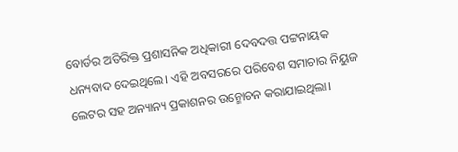ବୋର୍ଡର ଅତିରିକ୍ତ ପ୍ରଶାସନିକ ଅଧିକାରୀ ଦେବଦତ୍ତ ପଟ୍ଟନାୟକ ଧନ୍ୟବାଦ ଦେଇଥିଲେ। ଏହି ଅବସରରେ ପରିବେଶ ସମାଚାର ନିୟୁଜ ଲେଟର ସହ ଅନ୍ୟାନ୍ୟ ପ୍ରକାଶନର ଉନ୍ମୋଚନ କରାଯାଇଥିଲା।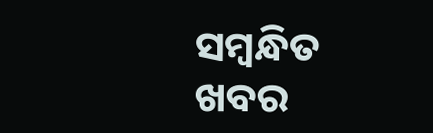ସମ୍ବନ୍ଧିତ ଖବର